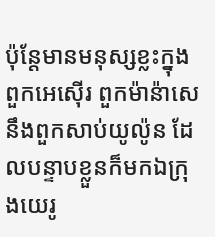ប៉ុន្តែមានមនុស្សខ្លះក្នុងពួកអេស៊ើរ ពួកម៉ាន៉ាសេ នឹងពួកសាប់យូល៉ូន ដែលបន្ទាបខ្លួនក៏មកឯក្រុងយេរូ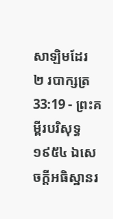សាឡិមដែរ
២ របាក្សត្រ 33:19 - ព្រះគម្ពីរបរិសុទ្ធ ១៩៥៤ ឯសេចក្ដីអធិស្ឋានរ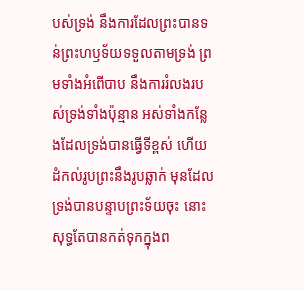បស់ទ្រង់ នឹងការដែលព្រះបានទន់ព្រះហឫទ័យទទួលតាមទ្រង់ ព្រមទាំងអំពើបាប នឹងការរំលងរបស់ទ្រង់ទាំងប៉ុន្មាន អស់ទាំងកន្លែងដែលទ្រង់បានធ្វើទីខ្ពស់ ហើយដំកល់រូបព្រះនឹងរូបឆ្លាក់ មុនដែលទ្រង់បានបន្ទាបព្រះទ័យចុះ នោះសុទ្ធតែបានកត់ទុកក្នុងព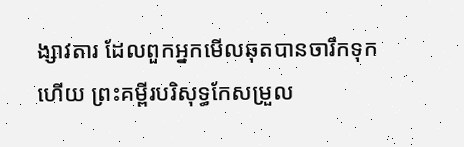ង្សាវតារ ដែលពួកអ្នកមើលឆុតបានចារឹកទុកហើយ ព្រះគម្ពីរបរិសុទ្ធកែសម្រួល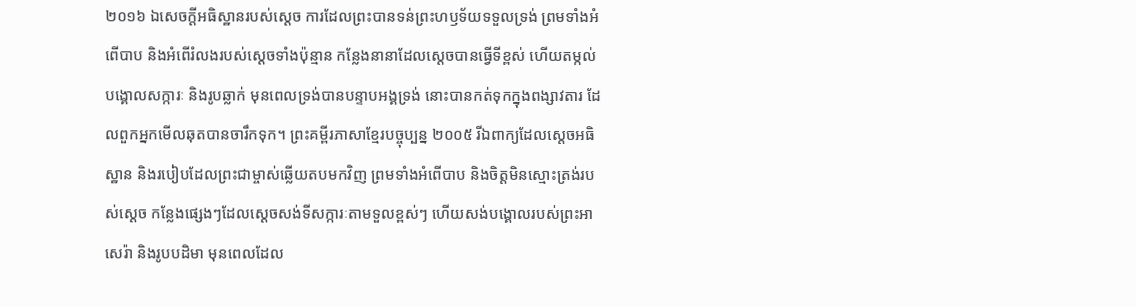២០១៦ ឯសេចក្ដីអធិស្ឋានរបស់ស្ដេច ការដែលព្រះបានទន់ព្រះហឫទ័យទទួលទ្រង់ ព្រមទាំងអំពើបាប និងអំពើរំលងរបស់ស្ដេចទាំងប៉ុន្មាន កន្លែងនានាដែលស្ដេចបានធ្វើទីខ្ពស់ ហើយតម្កល់បង្គោលសក្ការៈ និងរូបឆ្លាក់ មុនពេលទ្រង់បានបន្ទាបអង្គទ្រង់ នោះបានកត់ទុកក្នុងពង្សាវតារ ដែលពួកអ្នកមើលឆុតបានចារឹកទុក។ ព្រះគម្ពីរភាសាខ្មែរបច្ចុប្បន្ន ២០០៥ រីឯពាក្យដែលស្ដេចអធិស្ឋាន និងរបៀបដែលព្រះជាម្ចាស់ឆ្លើយតបមកវិញ ព្រមទាំងអំពើបាប និងចិត្តមិនស្មោះត្រង់របស់ស្ដេច កន្លែងផ្សេងៗដែលស្ដេចសង់ទីសក្ការៈតាមទួលខ្ពស់ៗ ហើយសង់បង្គោលរបស់ព្រះអាសេរ៉ា និងរូបបដិមា មុនពេលដែល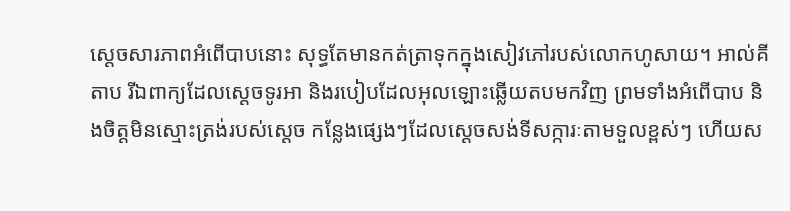ស្ដេចសារភាពអំពើបាបនោះ សុទ្ធតែមានកត់ត្រាទុកក្នុងសៀវភៅរបស់លោកហូសាយ។ អាល់គីតាប រីឯពាក្យដែលស្តេចទូរអា និងរបៀបដែលអុលឡោះឆ្លើយតបមកវិញ ព្រមទាំងអំពើបាប និងចិត្តមិនស្មោះត្រង់របស់ស្តេច កន្លែងផ្សេងៗដែលស្តេចសង់ទីសក្ការៈតាមទួលខ្ពស់ៗ ហើយស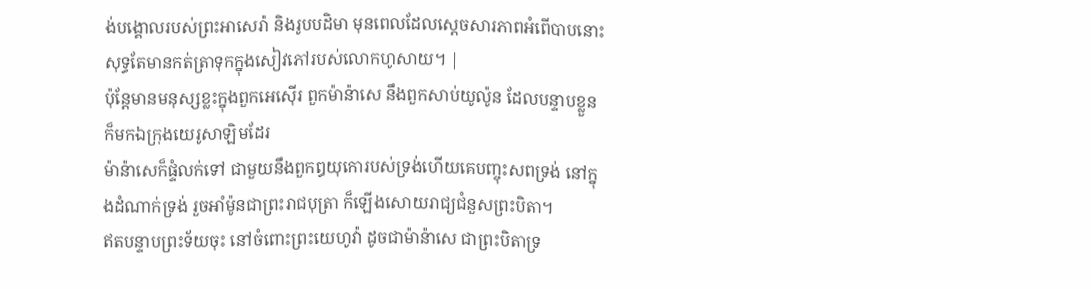ង់បង្គោលរបស់ព្រះអាសេរ៉ា និងរូបបដិមា មុនពេលដែលស្តេចសារភាពអំពើបាបនោះ សុទ្ធតែមានកត់ត្រាទុកក្នុងសៀវភៅរបស់លោកហូសាយ។ |
ប៉ុន្តែមានមនុស្សខ្លះក្នុងពួកអេស៊ើរ ពួកម៉ាន៉ាសេ នឹងពួកសាប់យូល៉ូន ដែលបន្ទាបខ្លួនក៏មកឯក្រុងយេរូសាឡិមដែរ
ម៉ាន៉ាសេក៏ផ្ទំលក់ទៅ ជាមួយនឹងពួកឰយុកោរបស់ទ្រង់ហើយគេបញ្ចុះសពទ្រង់ នៅក្នុងដំណាក់ទ្រង់ រួចអាំម៉ូនជាព្រះរាជបុត្រា ក៏ឡើងសោយរាជ្យជំនួសព្រះបិតា។
ឥតបន្ទាបព្រះទ័យចុះ នៅចំពោះព្រះយេហូវ៉ា ដូចជាម៉ាន៉ាសេ ជាព្រះបិតាទ្រ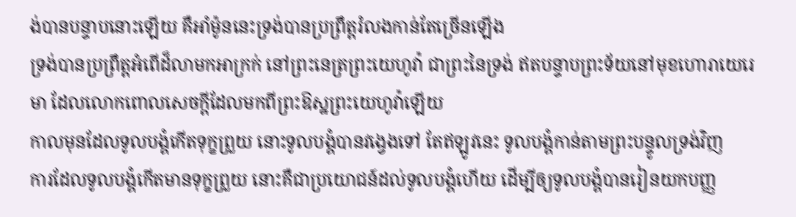ង់បានបន្ទាបនោះឡើយ គឺអាំម៉ូននេះទ្រង់បានប្រព្រឹត្តរំលងកាន់តែច្រើនឡើង
ទ្រង់បានប្រព្រឹត្តអំពើដ៏លាមកអាក្រក់ នៅព្រះនេត្រព្រះយេហូវ៉ា ជាព្រះនៃទ្រង់ ឥតបន្ទាបព្រះទ័យនៅមុខហោរាយេរេមា ដែលលោកពោលសេចក្ដីដែលមកពីព្រះឱស្ឋព្រះយេហូវ៉ាឡើយ
កាលមុនដែលទូលបង្គំកើតទុក្ខព្រួយ នោះទូលបង្គំបានវង្វេងទៅ តែឥឡូវនេះ ទូលបង្គំកាន់តាមព្រះបន្ទូលទ្រង់វិញ
ការដែលទូលបង្គំកើតមានទុក្ខព្រួយ នោះគឺជាប្រយោជន៍ដល់ទូលបង្គំហើយ ដើម្បីឲ្យទូលបង្គំបានរៀនយកបញ្ញ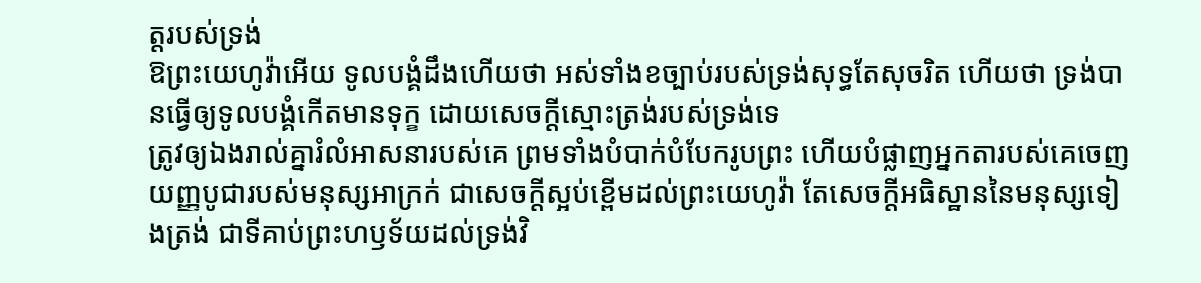ត្តរបស់ទ្រង់
ឱព្រះយេហូវ៉ាអើយ ទូលបង្គំដឹងហើយថា អស់ទាំងខច្បាប់របស់ទ្រង់សុទ្ធតែសុចរិត ហើយថា ទ្រង់បានធ្វើឲ្យទូលបង្គំកើតមានទុក្ខ ដោយសេចក្ដីស្មោះត្រង់របស់ទ្រង់ទេ
ត្រូវឲ្យឯងរាល់គ្នារំលំអាសនារបស់គេ ព្រមទាំងបំបាក់បំបែករូបព្រះ ហើយបំផ្លាញអ្នកតារបស់គេចេញ
យញ្ញបូជារបស់មនុស្សអាក្រក់ ជាសេចក្ដីស្អប់ខ្ពើមដល់ព្រះយេហូវ៉ា តែសេចក្ដីអធិស្ឋាននៃមនុស្សទៀងត្រង់ ជាទីគាប់ព្រះហឫទ័យដល់ទ្រង់វិ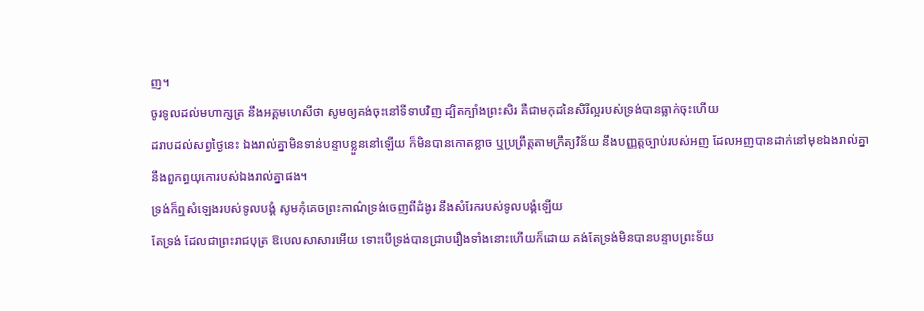ញ។
ចូរទូលដល់មហាក្សត្រ នឹងអគ្គមហេសីថា សូមឲ្យគង់ចុះនៅទីទាបវិញ ដ្បិតក្បាំងព្រះសិរ គឺជាមកុដនៃសិរីល្អរបស់ទ្រង់បានធ្លាក់ចុះហើយ
ដរាបដល់សព្វថ្ងៃនេះ ឯងរាល់គ្នាមិនទាន់បន្ទាបខ្លួននៅឡើយ ក៏មិនបានកោតខ្លាច ឬប្រព្រឹត្តតាមក្រឹត្យវិន័យ នឹងបញ្ញត្តច្បាប់របស់អញ ដែលអញបានដាក់នៅមុខឯងរាល់គ្នា នឹងពួកព្ធយុកោរបស់ឯងរាល់គ្នាផង។
ទ្រង់ក៏ឮសំឡេងរបស់ទូលបង្គំ សូមកុំគេចព្រះកាណ៌ទ្រង់ចេញពីដំងូរ នឹងសំរែករបស់ទូលបង្គំឡើយ
តែទ្រង់ ដែលជាព្រះរាជបុត្រ ឱបេលសាសារអើយ ទោះបើទ្រង់បានជ្រាបរឿងទាំងនោះហើយក៏ដោយ គង់តែទ្រង់មិនបានបន្ទាបព្រះទ័យ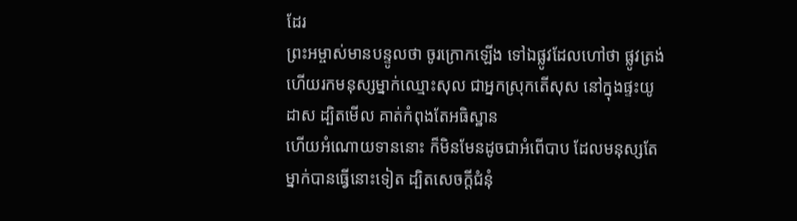ដែរ
ព្រះអម្ចាស់មានបន្ទូលថា ចូរក្រោកឡើង ទៅឯផ្លូវដែលហៅថា ផ្លូវត្រង់ ហើយរកមនុស្សម្នាក់ឈ្មោះសុល ជាអ្នកស្រុកតើសុស នៅក្នុងផ្ទះយូដាស ដ្បិតមើល គាត់កំពុងតែអធិស្ឋាន
ហើយអំណោយទាននោះ ក៏មិនមែនដូចជាអំពើបាប ដែលមនុស្សតែម្នាក់បានធ្វើនោះទៀត ដ្បិតសេចក្ដីជំនុំ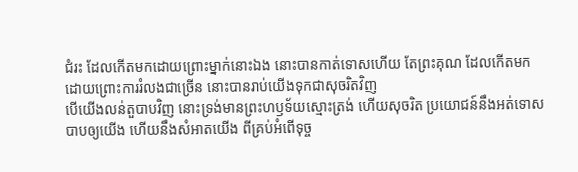ជំរះ ដែលកើតមកដោយព្រោះម្នាក់នោះឯង នោះបានកាត់ទោសហើយ តែព្រះគុណ ដែលកើតមកដោយព្រោះការរំលងជាច្រើន នោះបានរាប់យើងទុកជាសុចរិតវិញ
បើយើងលន់តួបាបវិញ នោះទ្រង់មានព្រះហឫទ័យស្មោះត្រង់ ហើយសុចរិត ប្រយោជន៍នឹងអត់ទោសបាបឲ្យយើង ហើយនឹងសំអាតយើង ពីគ្រប់អំពើទុច្ច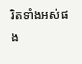រិតទាំងអស់ផង